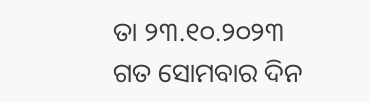ତା ୨୩.୧୦.୨୦୨୩ ଗତ ସୋମବାର ଦିନ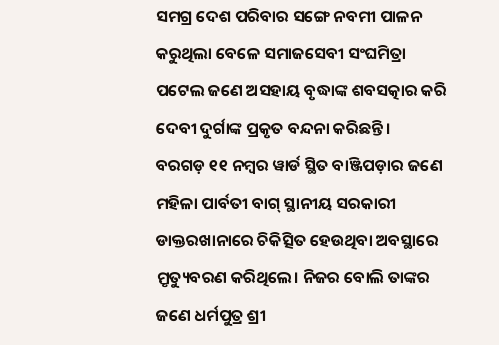ସମଗ୍ର ଦେଶ ପରିବାର ସଙ୍ଗେ ନବମୀ ପାଳନ କରୁଥିଲା ବେଳେ ସମାଜସେବୀ ସଂଘମିତ୍ରା ପଟେଲ ଜଣେ ଅସହାୟ ବୃଦ୍ଧାଙ୍କ ଶବସତ୍କାର କରି ଦେବୀ ଦୁର୍ଗାଙ୍କ ପ୍ରକୃତ ବନ୍ଦନା କରିଛନ୍ତି।
ବରଗଡ଼ ୧୧ ନମ୍ବର ୱାର୍ଡ ସ୍ଥିତ ବାଞ୍ଜିପଡ଼ାର ଜଣେ ମହିଳା ପାର୍ବତୀ ବାଗ୍ ସ୍ଥାନୀୟ ସରକାରୀ ଡାକ୍ତରଖାନାରେ ଚିକିତ୍ସିତ ହେଉଥିବା ଅବସ୍ଥାରେ ମ୍ରୃତ୍ୟୁବରଣ କରିଥିଲେ। ନିଜର ବୋଲି ତାଙ୍କର ଜଣେ ଧର୍ମପୁତ୍ର ଶ୍ରୀ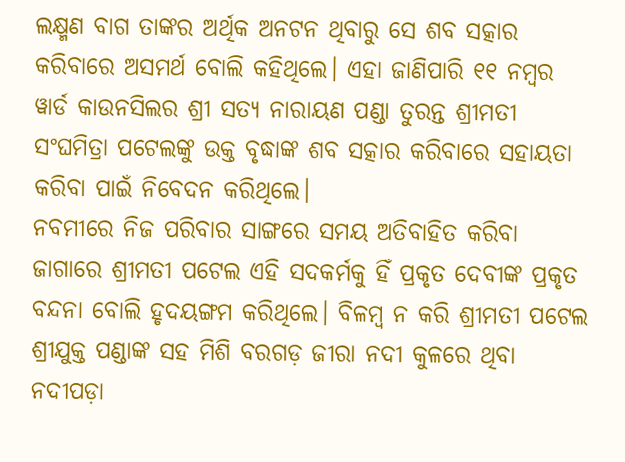ଲକ୍ଷ୍ମଣ ବାଗ ତାଙ୍କର ଅର୍ଥିକ ଅନଟନ ଥିବାରୁ ସେ ଶବ ସତ୍କାର କରିବାରେ ଅସମର୍ଥ ବୋଲି କହିଥିଲେ। ଏହା ଜାଣିପାରି ୧୧ ନମ୍ବର ୱାର୍ଡ କାଉନସିଲର ଶ୍ରୀ ସତ୍ୟ ନାରାୟଣ ପଣ୍ଡା ତୁରନ୍ତ ଶ୍ରୀମତୀ ସଂଘମିତ୍ରା ପଟେଲଙ୍କୁ ଉକ୍ତ ବୃଦ୍ଧାଙ୍କ ଶବ ସତ୍କାର କରିବାରେ ସହାୟତା କରିବା ପାଇଁ ନିବେଦନ କରିଥିଲେ।
ନବମୀରେ ନିଜ ପରିବାର ସାଙ୍ଗରେ ସମୟ ଅତିବାହିତ କରିବା ଜାଗାରେ ଶ୍ରୀମତୀ ପଟେଲ ଏହି ସଦକର୍ମକୁ ହିଁ ପ୍ରକୃତ ଦେବୀଙ୍କ ପ୍ରକୃତ ବନ୍ଦନା ବୋଲି ହୃଦୟଙ୍ଗମ କରିଥିଲେ। ବିଳମ୍ବ ନ କରି ଶ୍ରୀମତୀ ପଟେଲ ଶ୍ରୀଯୁକ୍ତ ପଣ୍ଡାଙ୍କ ସହ ମିଶି ବରଗଡ଼ ଜୀରା ନଦୀ କୁଳରେ ଥିବା ନଦୀପଡ଼ା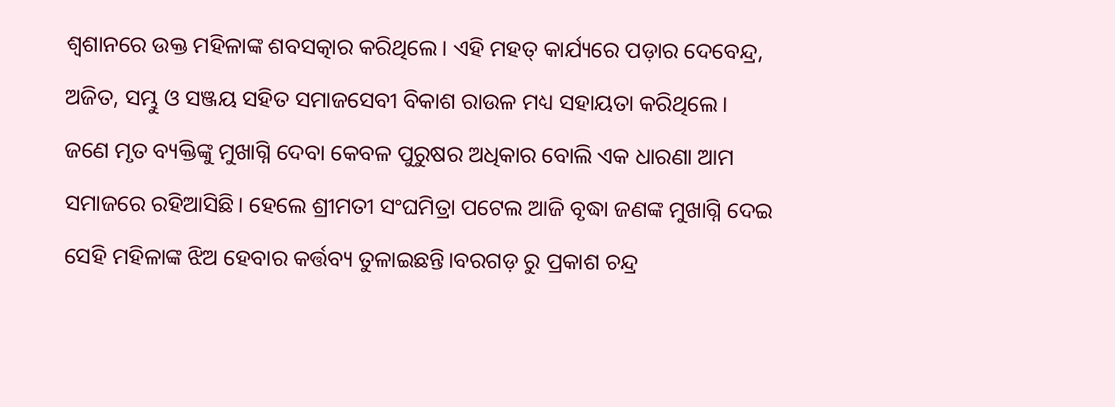ଶ୍ଵଶାନରେ ଉକ୍ତ ମହିଳାଙ୍କ ଶବସତ୍କାର କରିଥିଲେ। ଏହି ମହତ୍ କାର୍ଯ୍ୟରେ ପଡ଼ାର ଦେବେନ୍ଦ୍ର, ଅଜିତ, ସମ୍ଭୁ ଓ ସଞ୍ଜୟ ସହିତ ସମାଜସେବୀ ବିକାଶ ରାଉଳ ମଧ୍ୟ ସହାୟତା କରିଥିଲେ।
ଜଣେ ମୃତ ବ୍ୟକ୍ତିଙ୍କୁ ମୁଖାଗ୍ନି ଦେବା କେବଳ ପୁରୁଷର ଅଧିକାର ବୋଲି ଏକ ଧାରଣା ଆମ ସମାଜରେ ରହିଆସିଛି। ହେଲେ ଶ୍ରୀମତୀ ସଂଘମିତ୍ରା ପଟେଲ ଆଜି ବୃଦ୍ଧା ଜଣଙ୍କ ମୁଖାଗ୍ନି ଦେଇ ସେହି ମହିଳାଙ୍କ ଝିଅ ହେବାର କର୍ତ୍ତବ୍ୟ ତୁଳାଇଛନ୍ତି।ବରଗଡ଼ ରୁ ପ୍ରକାଶ ଚନ୍ଦ୍ର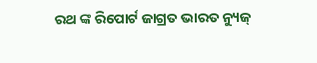ରଥ ଙ୍କ ରିପୋର୍ଟ ଜାଗ୍ରତ ଭାରତ ନ୍ୟୁଜ୍